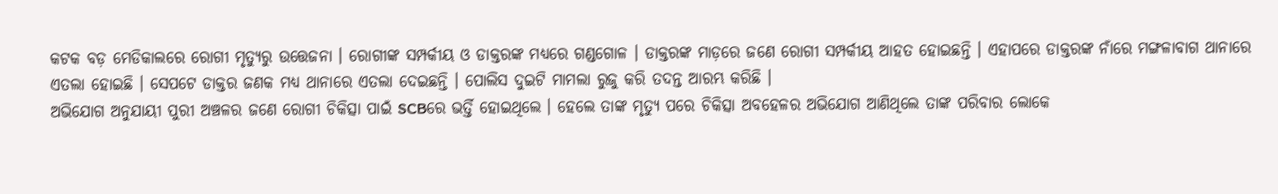କଟକ ବଡ଼ ମେଡିକାଲରେ ରୋଗୀ ମୃତ୍ୟୁରୁ ଉତ୍ତେଜନା । ରୋଗୀଙ୍କ ସମ୍ପର୍କୀୟ ଓ ଡାକ୍ତରଙ୍କ ମଧ୍ୟରେ ଗଣ୍ଡଗୋଳ । ଡାକ୍ତରଙ୍କ ମାଡ଼ରେ ଜଣେ ରୋଗୀ ସମ୍ପର୍କୀୟ ଆହତ ହୋଇଛନ୍ତି । ଏହାପରେ ଡାକ୍ତରଙ୍କ ନାଁରେ ମଙ୍ଗଳାବାଗ ଥାନାରେ ଏତଲା ହୋଇଛି । ସେପଟେ ଡାକ୍ତର ଜଣକ ମଧ୍ୟ ଥାନାରେ ଏତଲା ଦେଇଛନ୍ତି । ପୋଲିସ ଦୁଇଟି ମାମଲା ରୁଜୁ କରି ତଦନ୍ତ ଆରମ୍ଭ କରିଛି ।
ଅଭିଯୋଗ ଅନୁଯାୟୀ ପୁରୀ ଅଞ୍ଚଳର ଜଣେ ରୋଗୀ ଚିକିତ୍ସା ପାଇଁ SCBରେ ଭର୍ତ୍ତି ହୋଇଥିଲେ । ହେଲେ ତାଙ୍କ ମୃତ୍ୟୁ ପରେ ଚିକିତ୍ସା ଅବହେଳର ଅଭିଯୋଗ ଆଣିଥିଲେ ତାଙ୍କ ପରିବାର ଲୋକେ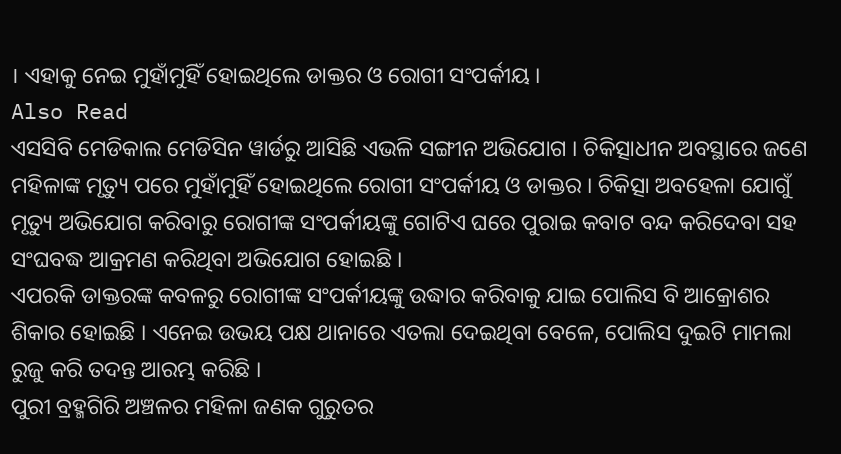। ଏହାକୁ ନେଇ ମୁହାଁମୁହିଁ ହୋଇଥିଲେ ଡାକ୍ତର ଓ ରୋଗୀ ସଂପର୍କୀୟ ।
Also Read
ଏସସିବି ମେଡିକାଲ ମେଡିସିନ ୱାର୍ଡରୁ ଆସିଛି ଏଭଳି ସଙ୍ଗୀନ ଅଭିଯୋଗ । ଚିକିତ୍ସାଧୀନ ଅବସ୍ଥାରେ ଜଣେ ମହିଳାଙ୍କ ମୃତ୍ୟୁ ପରେ ମୁହାଁମୁହିଁ ହୋଇଥିଲେ ରୋଗୀ ସଂପର୍କୀୟ ଓ ଡାକ୍ତର । ଚିକିତ୍ସା ଅବହେଳା ଯୋଗୁଁ ମୃତ୍ୟୁ ଅଭିଯୋଗ କରିବାରୁ ରୋଗୀଙ୍କ ସଂପର୍କୀୟଙ୍କୁ ଗୋଟିଏ ଘରେ ପୁରାଇ କବାଟ ବନ୍ଦ କରିଦେବା ସହ ସଂଘବଦ୍ଧ ଆକ୍ରମଣ କରିଥିବା ଅଭିଯୋଗ ହୋଇଛି ।
ଏପରକି ଡାକ୍ତରଙ୍କ କବଳରୁ ରୋଗୀଙ୍କ ସଂପର୍କୀୟଙ୍କୁ ଉଦ୍ଧାର କରିବାକୁ ଯାଇ ପୋଲିସ ବି ଆକ୍ରୋଶର ଶିକାର ହୋଇଛି । ଏନେଇ ଉଭୟ ପକ୍ଷ ଥାନାରେ ଏତଲା ଦେଇଥିବା ବେଳେ, ପୋଲିସ ଦୁଇଟି ମାମଲା ରୁଜୁ କରି ତଦନ୍ତ ଆରମ୍ଭ କରିଛି ।
ପୁରୀ ବ୍ରହ୍ମଗିରି ଅଞ୍ଚଳର ମହିଳା ଜଣକ ଗୁରୁତର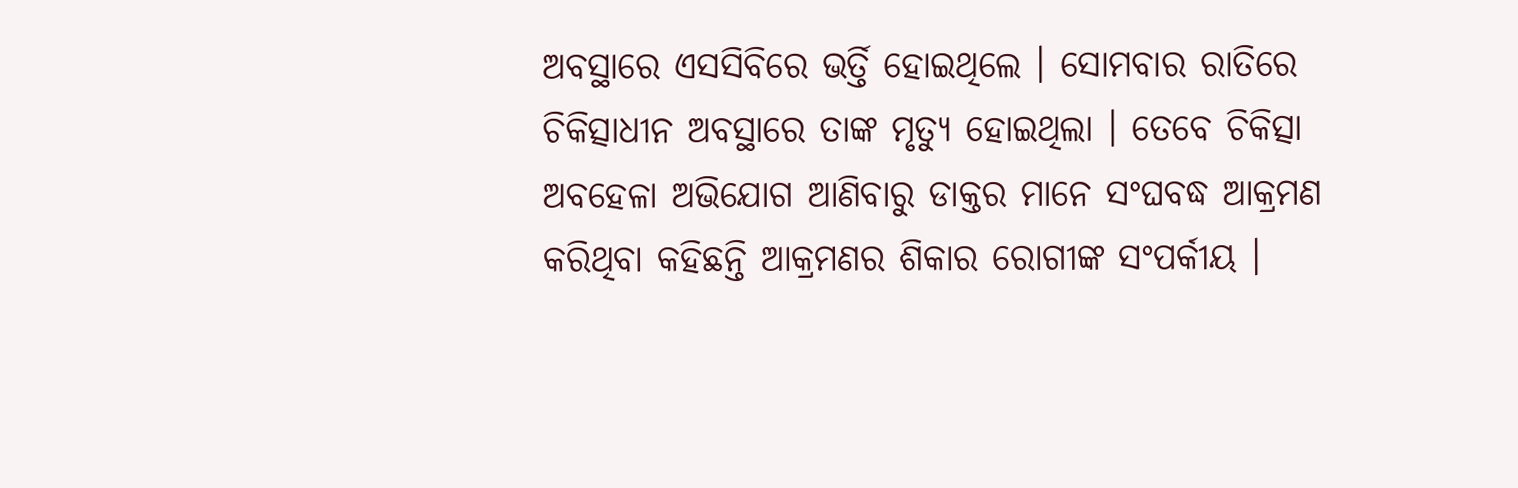ଅବସ୍ଥାରେ ଏସସିବିରେ ଭର୍ତ୍ତି ହୋଇଥିଲେ । ସୋମବାର ରାତିରେ ଚିକିତ୍ସାଧୀନ ଅବସ୍ଥାରେ ତାଙ୍କ ମୃତ୍ୟୁ ହୋଇଥିଲା । ତେବେ ଚିକିତ୍ସା ଅବହେଳା ଅଭିଯୋଗ ଆଣିବାରୁ ଡାକ୍ତର ମାନେ ସଂଘବଦ୍ଧ ଆକ୍ରମଣ କରିଥିବା କହିଛନ୍ତି ଆକ୍ରମଣର ଶିକାର ରୋଗୀଙ୍କ ସଂପର୍କୀୟ ।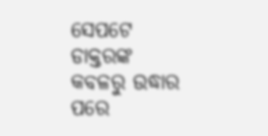ସେପଟେ ଡାକ୍ତରଙ୍କ କବଳରୁ ଉଦ୍ଧାର ପରେ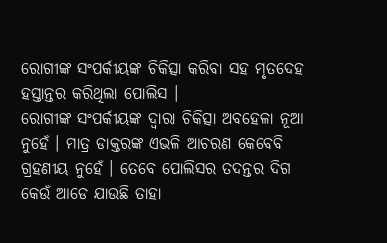ରୋଗୀଙ୍କ ସଂପର୍କୀୟଙ୍କ ଚିକିତ୍ସା କରିବା ସହ ମୃତଦେହ ହସ୍ତାନ୍ତର କରିଥିଲା ପୋଲିସ ।
ରୋଗୀଙ୍କ ସଂପର୍କୀୟଙ୍କ ଦ୍ୱାରା ଚିକିତ୍ସା ଅବହେଳା ନୂଆ ନୁହେଁ । ମାତ୍ର ଡାକ୍ତରଙ୍କ ଏଭଳି ଆଚରଣ କେବେବି ଗ୍ରହଣୀୟ ନୁହେଁ । ତେବେ ପୋଲିସର ତଦନ୍ତର ଦିଗ କେଉଁ ଆଡେ ଯାଉଛି ତାହା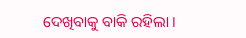ଦେଖିବାକୁ ବାକି ରହିଲା ।